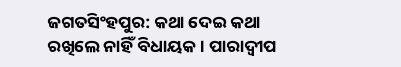ଜଗତସିଂହପୁର: କଥା ଦେଇ କଥା ରଖିଲେ ନାହିଁ ବିଧାୟକ । ପାରାଦ୍ବୀପ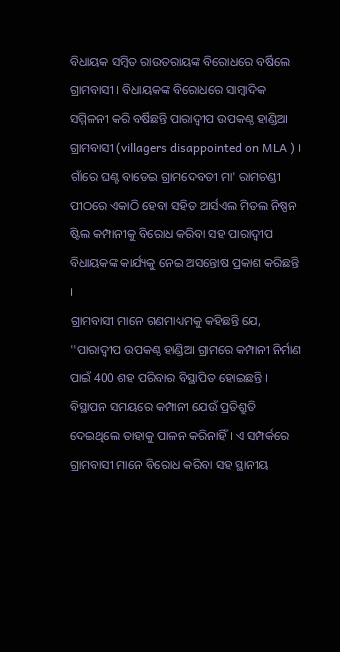ବିଧାୟକ ସମ୍ବିତ ରାଉତରାୟଙ୍କ ବିରୋଧରେ ବର୍ଷିଲେ ଗ୍ରାମବାସୀ । ବିଧାୟକଙ୍କ ବିରୋଧରେ ସାମ୍ବାଦିକ ସମ୍ମିଳନୀ କରି ବର୍ଷିଛନ୍ତି ପାରାଦ୍ବୀପ ଉପକଣ୍ଠ ହାଣ୍ଡିଆ ଗ୍ରାମବାସୀ (villagers disappointed on MLA ) । ଗାଁରେ ଘଣ୍ଟ ବାଡେଇ ଗ୍ରାମଦେବତୀ ମା' ରାମଚଣ୍ଡୀ ପୀଠରେ ଏକାଠି ହେବା ସହିତ ଆର୍ସଏଲ ମିତଲ ନିଷ୍ପନ ଷ୍ଟିଲ କମ୍ପାନୀକୁ ବିରୋଧ କରିବା ସହ ପାରାଦ୍ୱୀପ ବିଧାୟକଙ୍କ କାର୍ଯ୍ୟକୁ ନେଇ ଅସନ୍ତୋଷ ପ୍ରକାଶ କରିଛନ୍ତି ।
ଗ୍ରାମବାସୀ ମାନେ ଗଣମାଧ୍ୟମକୁ କହିଛନ୍ତି ଯେ, ''ପାରାଦ୍ବୀପ ଉପକଣ୍ଠ ହାଣ୍ଡିଆ ଗ୍ରାମରେ କମ୍ପାନୀ ନିର୍ମାଣ ପାଇଁ 400 ଶହ ପରିବାର ବିସ୍ଥାପିତ ହୋଇଛନ୍ତି । ବିସ୍ଥାପନ ସମୟରେ କମ୍ପାନୀ ଯେଉଁ ପ୍ରତିଶ୍ରୁତି ଦେଇଥିଲେ ତାହାକୁ ପାଳନ କରିନାହିଁ । ଏ ସମ୍ପର୍କରେ ଗ୍ରାମବାସୀ ମାନେ ବିରୋଧ କରିବା ସହ ସ୍ଥାନୀୟ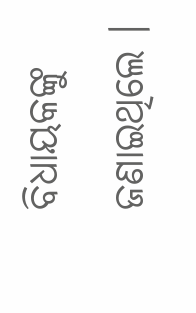ବିଧାୟକଙ୍କୁ ଜଣାଇଥିଲେ ।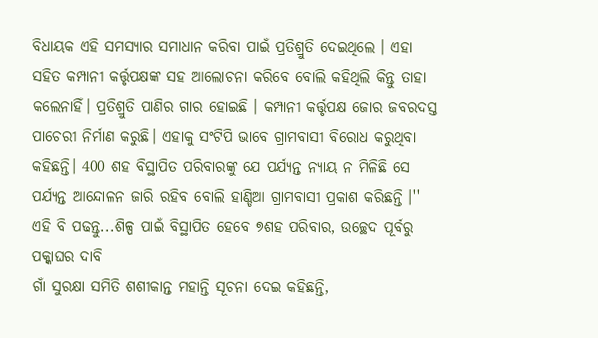ବିଧାୟକ ଏହି ସମସ୍ୟାର ସମାଧାନ କରିବା ପାଇଁ ପ୍ରତିଶ୍ରୁତି ଦେଇଥିଲେ । ଏହା ସହିତ କମ୍ପାନୀ କର୍ତ୍ତୃପକ୍ଷଙ୍କ ସହ ଆଲୋଚନା କରିବେ ବୋଲି କହିଥିଲି କିନ୍ତୁ ତାହା କଲେନାହିଁ। ପ୍ରତିଶ୍ରୁତି ପାଣିର ଗାର ହୋଇଛି । କମ୍ପାନୀ କର୍ତ୍ତୃପକ୍ଷ ଜୋର ଜବରଦସ୍ତ ପାଚେରୀ ନିର୍ମାଣ କରୁଛି। ଏହାକୁ ସଂଟିପି ଭାବେ ଗ୍ରାମବାସୀ ବିରୋଧ କରୁଥିବା କହିଛନ୍ତି। 400 ଶହ ବିସ୍ଥାପିତ ପରିବାରଙ୍କୁ ଯେ ପର୍ଯ୍ୟନ୍ତ ନ୍ୟାୟ ନ ମିଳିଛି ସେ ପର୍ଯ୍ୟନ୍ତ ଆନ୍ଦୋଳନ ଜାରି ରହିବ ବୋଲି ହାଣ୍ଡିଆ ଗ୍ରାମବାସୀ ପ୍ରକାଶ କରିଛନ୍ତି ।''
ଏହି ବି ପଢନ୍ତୁ...ଶିଳ୍ପ ପାଇଁ ବିସ୍ଥାପିତ ହେବେ ୭ଶହ ପରିବାର, ଉଚ୍ଛେଦ ପୂର୍ବରୁ ପକ୍କାଘର ଦାବି
ଗାଁ ସୁରକ୍ଷା ସମିତି ଶଶୀକାନ୍ତ ମହାନ୍ତି ସୂଚନା ଦେଇ କହିଛନ୍ତି,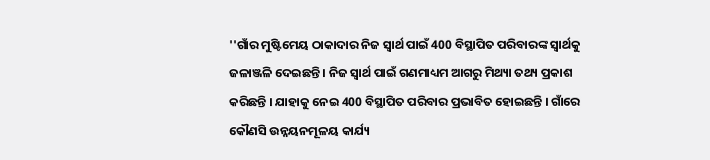''ଗାଁର ମୁଷ୍ଟିମେୟ ଠାକାଦାର ନିଜ ସ୍ବାର୍ଥ ପାଇଁ 400 ବିସ୍ଥାପିତ ପରିବାରଙ୍କ ସ୍ବାର୍ଥକୁ ଜଳାଞ୍ଜଳି ଦେଇଛନ୍ତି । ନିଜ ସ୍ବାର୍ଥ ପାଇଁ ଗଣମାଧ୍ୟମ ଆଗରୁ ମିଥ୍ୟା ତଥ୍ୟ ପ୍ରକାଶ କରିଛନ୍ତି । ଯାହାକୁ ନେଇ 400 ବିସ୍ଥାପିତ ପରିବାର ପ୍ରଭାବିତ ହୋଇଛନ୍ତି । ଗାଁରେ କୌଣସି ଉନ୍ନୟନମୂଳୟ କାର୍ଯ୍ୟ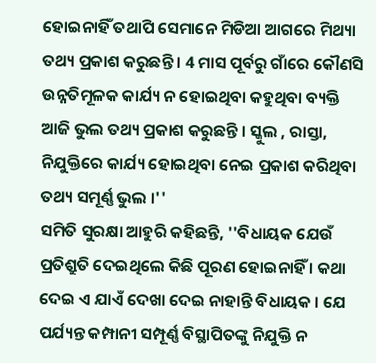ହୋଇନାହିଁ ତଥାପି ସେମାନେ ମିଡିଆ ଆଗରେ ମିଥ୍ୟା ତଥ୍ୟ ପ୍ରକାଶ କରୁଛନ୍ତି । 4 ମାସ ପୂର୍ବରୁ ଗାଁରେ କୌଣସି ଉନ୍ନତିମୂଳକ କାର୍ଯ୍ୟ ନ ହୋଇଥିବା କହୁଥିବା ବ୍ୟକ୍ତି ଆଜି ଭୁଲ ତଥ୍ୟ ପ୍ରକାଶ କରୁଛନ୍ତି । ସ୍କୁଲ , ରାସ୍ତା, ନିଯୁକ୍ତିରେ କାର୍ଯ୍ୟ ହୋଇଥିବା ନେଇ ପ୍ରକାଶ କରିଥିବା ତଥ୍ୟ ସମୂର୍ଣ୍ଣ ଭୁଲ ।''
ସମିତି ସୁରକ୍ଷା ଆହୁରି କହିଛନ୍ତି, ''ବିଧାୟକ ଯେଉଁ ପ୍ରତିଶ୍ରୁତି ଦେଇଥିଲେ କିଛି ପୂରଣ ହୋଇନାହିଁ । କଥା ଦେଇ ଏ ଯାଏଁ ଦେଖା ଦେଇ ନାହାନ୍ତି ବିଧାୟକ । ଯେ ପର୍ଯ୍ୟନ୍ତ କମ୍ପାନୀ ସମ୍ପୂର୍ଣ୍ଣ ବିସ୍ଥାପିତଙ୍କୁ ନିଯୁକ୍ତି ନ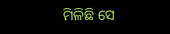ମିଳିଛି ସେ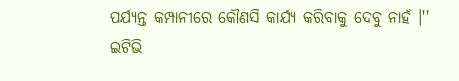ପର୍ଯ୍ୟନ୍ତ କମ୍ପାନୀରେ କୌଣସି କାର୍ଯ୍ୟ କରିବାକୁ ଦେବୁ ନାହଁ ।''
ଇଟିଭି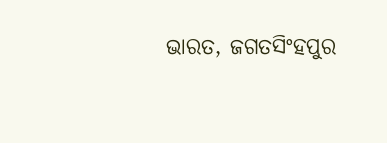ଭାରତ, ଜଗତସିଂହପୁର